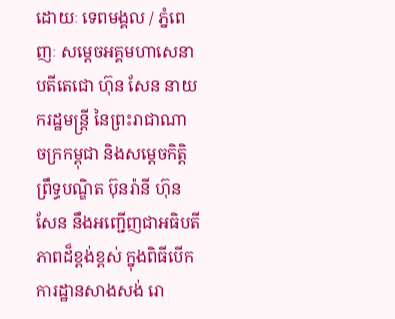ដោយៈ ទេពមង្គល / ភ្នំពេញៈ សម្តេចអគ្គមហាសេនាបតីតេជោ ហ៊ុន សែន នាយករដ្ឋមន្ត្រី នៃព្រះរាជាណា ចក្រកម្ពុជា និងសម្ដេចកិត្តិព្រឹទ្ធបណ្ឌិត ប៊ុនរ៉ានី ហ៊ុនសែន នឹងអញ្ជើញជាអធិបតីភាពដ៏ខ្ពង់ខ្ពស់ ក្នុងពិធីបើក ការដ្ឋានសាងសង់ រោ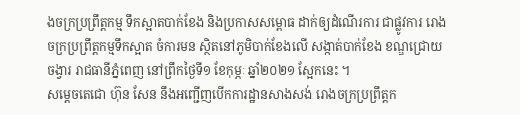ងចក្រប្រព្រឹត្តកម្ម ទឹកស្អាតបាក់ខែង និងប្រកាសសម្ពោធ ដាក់ឲ្យដំណើរការ ជាផ្លូវការ រោងចក្រប្រព្រឹត្តកម្មទឹកស្អាត ចំការមន ស្ថិតនៅភូមិបាក់ខែងលើ សង្កាត់បាក់ខែង ខណ្ឌជ្រោយចង្វារ រាជធានីភ្នំពេញ នៅព្រឹកថ្ងៃទី១ ខែកុម្ភៈ ឆ្នាំ២០២១ ស្អែកនេះ ។
សម្តេចតេជោ ហ៊ុន សែន នឹងអញ្ជើញបើកការដ្ឋានសាងសង់ រោងចក្រប្រព្រឹត្តក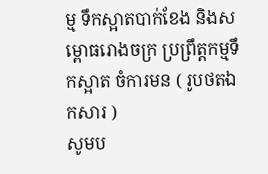ម្ម ទឹកស្អាតបាក់ខែង និងសម្ពោធរោងចក្រ ប្រព្រឹត្តកម្មទឹកស្អាត ចំការមន ( រូបថតឯកសារ )
សូមប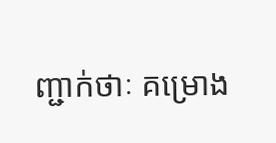ញ្ជាក់ថាៈ គម្រោង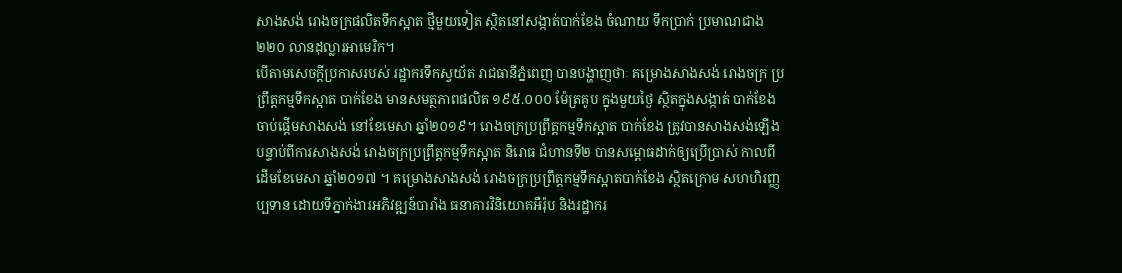សាងសង់ រោងចក្រផលិតទឹកស្អាត ថ្មីមួយទៀត ស្ថិតនៅសង្កាត់បាក់ខែង ចំណាយ ទឹកប្រាក់ ប្រមាណជាង ២២០ លានដុល្លារអាមេរិក។
បើតាមសេចក្តីប្រកាសរបស់ រដ្ឋាករទឹកស្វយ័ត រាជធានីភ្នំពេញ បានបង្ហាញថាៈ គម្រោងសាងសង់ រោងចក្រ ប្រព្រឹត្តកម្មទឹកស្អាត បាក់ខែង មានសមត្ថភាពផលិត ១៩៥.០០០ ម៉ែត្រគូប ក្នុងមួយថ្ងៃ ស្ថិតក្នុងសង្កាត់ បាក់ខែង ចាប់ផ្តើមសាងសង់ នៅខែមេសា ឆ្នាំ២០១៩។ រោងចក្រប្រព្រឹត្តកម្មទឹកស្អាត បាក់ខែង ត្រូវបានសាងសង់ឡើង បន្ទាប់ពីការសាងសង់ រោងចក្រប្រព្រឹត្តកម្មទឹកស្អាត និរោធ ជំហានទី២ បានសម្ពោធដាក់ឲ្យប្រើប្រាស់ កាលពីដើមខែមេសា ឆ្នាំ២០១៧ ។ គម្រោងសាងសង់ រោងចក្រប្រព្រឹត្តកម្មទឹកស្អាតបាក់ខែង ស្ថិតក្រោម សហហិរញ្ញប្បទាន ដោយទីភ្នាក់ងារអភិវឌ្ឍន៍បារាំង ធនាគារវិនិយោគអឺរ៉ុប និងរដ្ឋាករ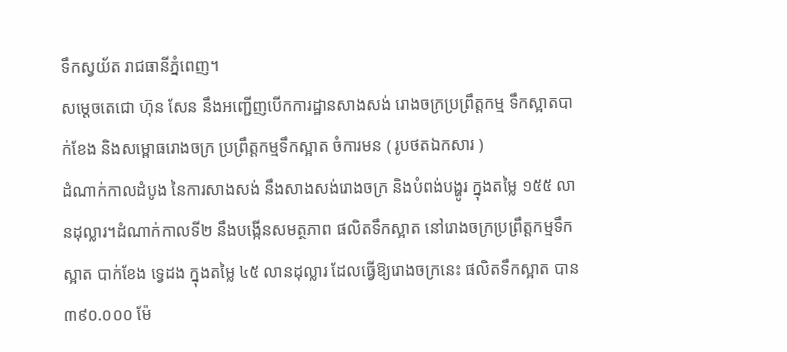ទឹកស្វយ័ត រាជធានីភ្នំពេញ។
សម្តេចតេជោ ហ៊ុន សែន នឹងអញ្ជើញបើកការដ្ឋានសាងសង់ រោងចក្រប្រព្រឹត្តកម្ម ទឹកស្អាតបាក់ខែង និងសម្ពោធរោងចក្រ ប្រព្រឹត្តកម្មទឹកស្អាត ចំការមន ( រូបថតឯកសារ )
ដំណាក់កាលដំបូង នៃការសាងសង់ នឹងសាងសង់រោងចក្រ និងបំពង់បង្ហូរ ក្នុងតម្លៃ ១៥៥ លានដុល្លារ។ដំណាក់កាលទី២ នឹងបង្កើនសមត្ថភាព ផលិតទឹកស្អាត នៅរោងចក្រប្រព្រឹត្តកម្មទឹកស្អាត បាក់ខែង ទ្វេដង ក្នុងតម្លៃ ៤៥ លានដុល្លារ ដែលធ្វើឱ្យរោងចក្រនេះ ផលិតទឹកស្អាត បាន ៣៩០.០០០ ម៉ែ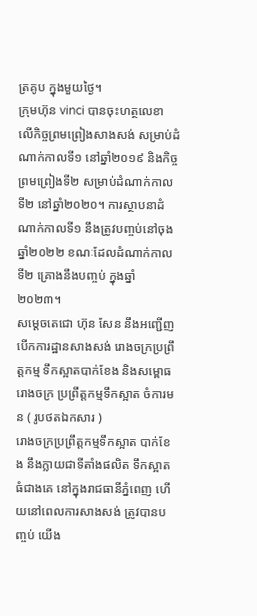ត្រគូប ក្នុងមួយថ្ងៃ។
ក្រុមហ៊ុន vinci បានចុះហត្ថលេខា លើកិច្ចព្រមព្រៀងសាងសង់ សម្រាប់ដំណាក់កាលទី១ នៅឆ្នាំ២០១៩ និងកិច្ចព្រមព្រៀងទី២ សម្រាប់ដំណាក់កាលទី២ នៅឆ្នាំ២០២០។ ការស្ថាបនាដំណាក់កាលទី១ នឹងត្រូវបញ្ចប់នៅចុងឆ្នាំ២០២២ ខណៈដែលដំណាក់កាលទី២ គ្រោងនឹងបញ្ចប់ ក្នុងឆ្នាំ២០២៣។
សម្តេចតេជោ ហ៊ុន សែន នឹងអញ្ជើញបើកការដ្ឋានសាងសង់ រោងចក្រប្រព្រឹត្តកម្ម ទឹកស្អាតបាក់ខែង និងសម្ពោធរោងចក្រ ប្រព្រឹត្តកម្មទឹកស្អាត ចំការមន ( រូបថតឯកសារ )
រោងចក្រប្រព្រឹត្តកម្មទឹកស្អាត បាក់ខែង នឹងក្លាយជាទីតាំងផលិត ទឹកស្អាតធំជាងគេ នៅក្នុងរាជធានីភ្នំពេញ ហើយនៅពេលការសាងសង់ ត្រូវបានបញ្ចប់ យើង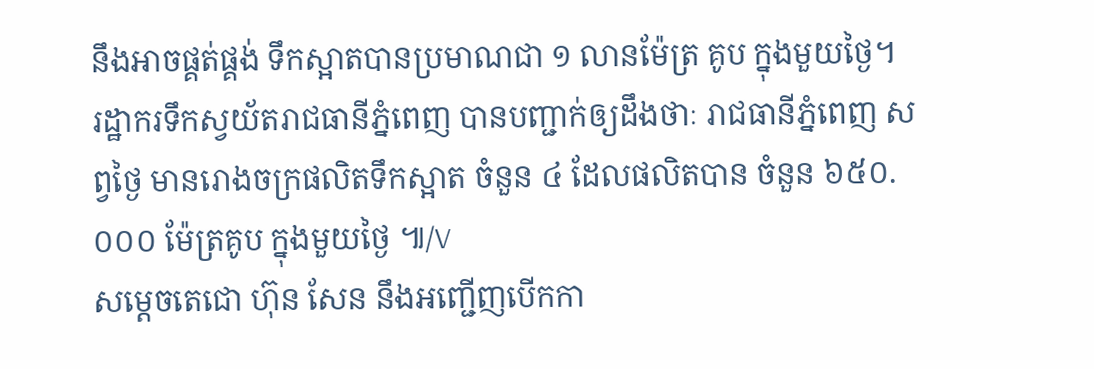នឹងអាចផ្គត់ផ្គង់ ទឹកស្អាតបានប្រមាណជា ១ លានម៉ែត្រ គូប ក្នុងមួយថ្ងៃ។
រដ្ឋាករទឹកស្វយ័តរាជធានីភ្នំពេញ បានបញ្ជាក់ឲ្យដឹងថាៈ រាជធានីភ្នំពេញ សព្វថ្ងៃ មានរោងចក្រផលិតទឹកស្អាត ចំនួន ៤ ដែលផលិតបាន ចំនួន ៦៥០.០០០ ម៉ែត្រគូប ក្នុងមួយថ្ងៃ ៕/V
សម្តេចតេជោ ហ៊ុន សែន នឹងអញ្ជើញបើកកា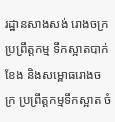រដ្ឋានសាងសង់ រោងចក្រប្រព្រឹត្តកម្ម ទឹកស្អាតបាក់ខែង និងសម្ពោធរោងចក្រ ប្រព្រឹត្តកម្មទឹកស្អាត ចំ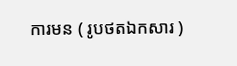ការមន ( រូបថតឯកសារ )